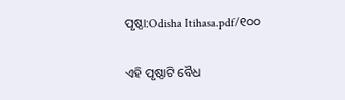ପୃଷ୍ଠା:Odisha Itihasa.pdf/୧୦୦

ଏହି ପୃଷ୍ଠାଟି ବୈଧ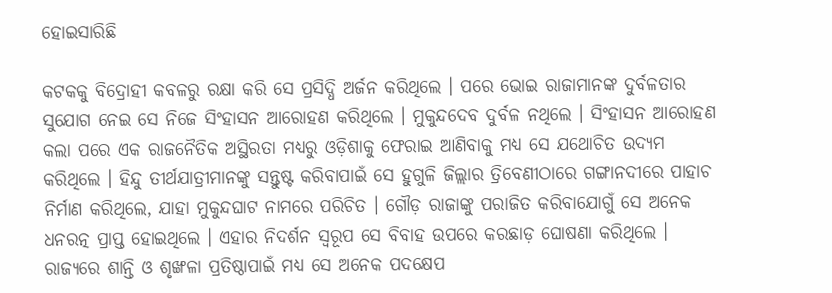ହୋଇସାରିଛି

କଟକକୁ ବିଦ୍ରୋହୀ କବଳରୁ ରକ୍ଷା କରି ସେ ପ୍ରସିଦ୍ଧି ଅର୍ଜନ କରିଥିଲେ । ପରେ ଭୋଇ ରାଜାମାନଙ୍କ ଦୁର୍ବଳତାର ସୁଯୋଗ ନେଇ ସେ ନିଜେ ସିଂହାସନ ଆରୋହଣ କରିଥିଲେ । ମୁକୁନ୍ଦଦେବ ଦୁର୍ବଳ ନଥିଲେ । ସିଂହାସନ ଆରୋହଣ କଲା ପରେ ଏକ ରାଜନୈତିକ ଅସ୍ଥିରତା ମଧ୍ୟରୁ ଓଡ଼ିଶାକୁ ଫେରାଇ ଆଣିବାକୁ ମଧ୍ୟ ସେ ଯଥୋଚିତ ଉଦ୍ୟମ କରିଥିଲେ । ହିନ୍ଦୁ ତୀର୍ଥଯାତ୍ରୀମାନଙ୍କୁ ସନ୍ତୁଷ୍ଟ କରିବାପାଇଁ ସେ ହୁଗୁଳି ଜିଲ୍ଲାର ତ୍ରିବେଣୀଠାରେ ଗଙ୍ଗାନଦୀରେ ପାହାଚ ନିର୍ମାଣ କରିଥିଲେ, ଯାହା ମୁକୁନ୍ଦଘାଟ ନାମରେ ପରିଚିତ । ଗୌଡ଼ ରାଜାଙ୍କୁ ପରାଜିତ କରିବାଯୋଗୁଁ ସେ ଅନେକ ଧନରତ୍ନ ପ୍ରାପ୍ତ ହୋଇଥିଲେ । ଏହାର ନିଦର୍ଶନ ସ୍ୱରୂପ ସେ ବିବାହ ଉପରେ କରଛାଡ଼ ଘୋଷଣା କରିଥିଲେ । ରାଜ୍ୟରେ ଶାନ୍ତି ଓ ଶୃଙ୍ଖଳା ପ୍ରତିଷ୍ଠାପାଇଁ ମଧ୍ୟ ସେ ଅନେକ ପଦକ୍ଷେପ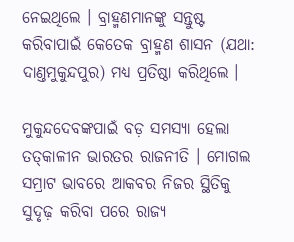ନେଇଥିଲେ । ବ୍ରାହ୍ମଣମାନଙ୍କୁ ସନ୍ତୁଷ୍ଟ କରିବାପାଇଁ କେତେକ ବ୍ରାହ୍ମଣ ଶାସନ (ଯଥା: ଦାଣ୍ତମୁକୁନ୍ଦପୁର) ମଧ୍ୟ ପ୍ରତିଷ୍ଠା କରିଥିଲେ ।

ମୁକୁନ୍ଦଦେବଙ୍କପାଇଁ ବଡ଼ ସମସ୍ୟା ହେଲା ତତ୍‍କାଳୀନ ଭାରତର ରାଜନୀତି । ମୋଗଲ ସମ୍ରାଟ ଭାବରେ ଆକବର ନିଜର ସ୍ଥିତିକୁ ସୁଦୃଢ଼ କରିବା ପରେ ରାଜ୍ୟ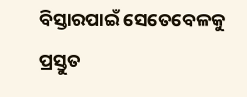ବିସ୍ତାରପାଇଁ ସେତେବେଳକୁ ପ୍ରସ୍ତୁତ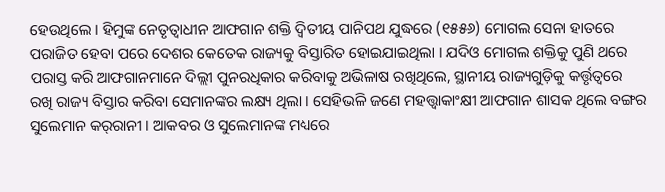ହେଉଥିଲେ । ହିମୁଙ୍କ ନେତୃତ୍ୱାଧୀନ ଆଫଗାନ ଶକ୍ତି ଦ୍ୱିତୀୟ ପାନିପଥ ଯୁଦ୍ଧରେ (୧୫୫୬) ମୋଗଲ ସେନା ହାତରେ ପରାଜିତ ହେବା ପରେ ଦେଶର କେତେକ ରାଜ୍ୟକୁ ବିସ୍ତାରିତ ହୋଇଯାଇଥିଲା । ଯଦିଓ ମୋଗଲ ଶକ୍ତିକୁ ପୁଣି ଥରେ ପରାସ୍ତ କରି ଆଫଗାନମାନେ ଦିଲ୍ଲୀ ପୁନରଧିକାର କରିବାକୁ ଅଭିଳାଷ ରଖିଥିଲେ, ସ୍ଥାନୀୟ ରାଜ୍ୟଗୁଡ଼ିକୁ କର୍ତ୍ତୃତ୍ୱରେ ରଖି ରାଜ୍ୟ ବିସ୍ତାର କରିବା ସେମାନଙ୍କର ଲକ୍ଷ୍ୟ ଥିଲା । ସେହିଭଳି ଜଣେ ମହତ୍ତ୍ୱାକାଂକ୍ଷୀ ଆଫଗାନ ଶାସକ ଥିଲେ ବଙ୍ଗର ସୁଲେମାନ କର୍‍ରାନୀ । ଆକବର ଓ ସୁଲେମାନଙ୍କ ମଧ୍ୟରେ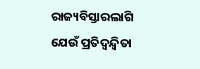ରାଜ୍ୟବିସ୍ତାରଲାଗି ଯେଉଁ ପ୍ରତିଦ୍ୱନ୍ଦ୍ୱିତା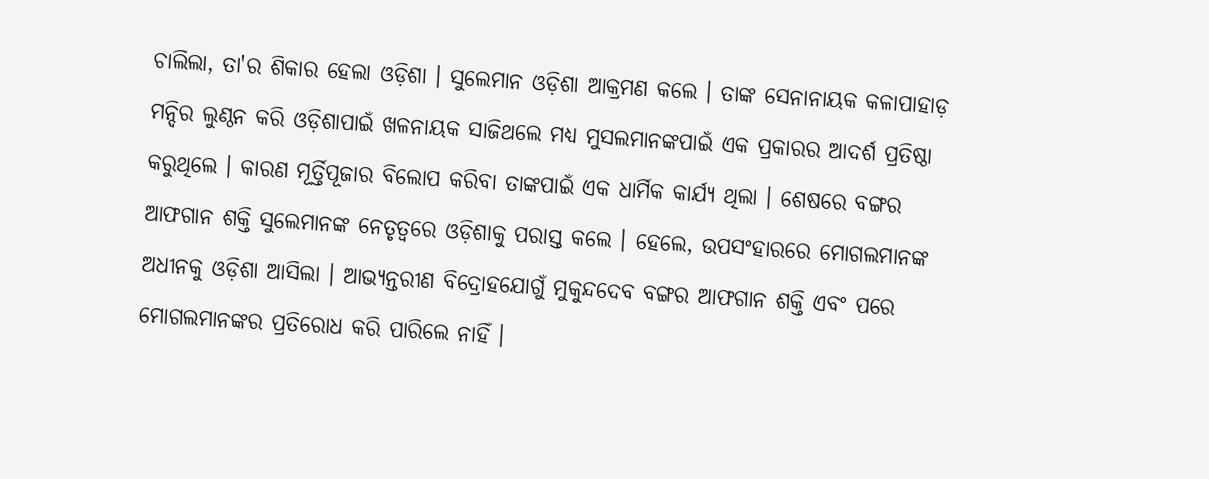ଚାଲିଲା, ତା'ର ଶିକାର ହେଲା ଓଡ଼ିଶା । ସୁଲେମାନ ଓଡ଼ିଶା ଆକ୍ରମଣ କଲେ । ତାଙ୍କ ସେନାନାୟକ କଳାପାହାଡ଼ ମନ୍ଦିର ଲୁଣ୍ଠନ କରି ଓଡ଼ିଶାପାଇଁ ଖଳନାୟକ ସାଜିଥଲେ ମଧ୍ୟ ମୁସଲମାନଙ୍କପାଇଁ ଏକ ପ୍ରକାରର ଆଦର୍ଶ ପ୍ରତିଷ୍ଠା କରୁଥିଲେ । କାରଣ ମୂର୍ତ୍ତିପୂଜାର ବିଲୋପ କରିବା ତାଙ୍କପାଇଁ ଏକ ଧାର୍ମିକ କାର୍ଯ୍ୟ ଥିଲା । ଶେଷରେ ବଙ୍ଗର ଆଫଗାନ ଶକ୍ତି ସୁଲେମାନଙ୍କ ନେତୃତ୍ୱରେ ଓଡ଼ିଶାକୁ ପରାସ୍ତ କଲେ । ହେଲେ, ଉପସଂହାରରେ ମୋଗଲମାନଙ୍କ ଅଧୀନକୁ ଓଡ଼ିଶା ଆସିଲା । ଆଭ୍ୟନ୍ତରୀଣ ବିଦ୍ରୋହଯୋଗୁଁ ମୁକୁନ୍ଦଦେବ ବଙ୍ଗର ଆଫଗାନ ଶକ୍ତି ଏବଂ ପରେ ମୋଗଲମାନଙ୍କର ପ୍ରତିରୋଧ କରି ପାରିଲେ ନାହିଁ ।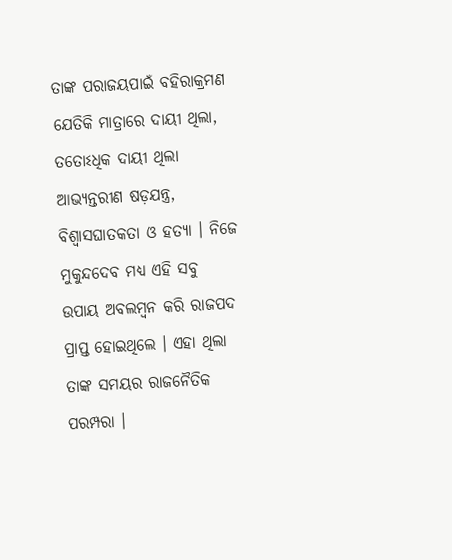ତାଙ୍କ ପରାଜୟପାଇଁ ବହିରାକ୍ରମଣ ଯେତିକି ମାତ୍ରାରେ ଦାୟୀ ଥିଲା, ତତୋଽଧିକ ଦାୟୀ ଥିଲା ଆଭ୍ୟନ୍ତରୀଣ ଷଡ଼ଯନ୍ତ୍ର, ବିଶ୍ୱାସଘାତକତା ଓ ହତ୍ୟା । ନିଜେ ମୁକୁନ୍ଦଦେବ ମଧ୍ୟ ଏହି ସବୁ ଉପାୟ ଅବଲମ୍ବନ କରି ରାଜପଦ ପ୍ରାପ୍ତ ହୋଇଥିଲେ । ଏହା ଥିଲା ତାଙ୍କ ସମୟର ରାଜନୈତିକ ପରମ୍ପରା ।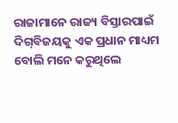ରାଜାମାନେ ରାଜ୍ୟ ବିସ୍ତାରପାଇଁ ଦିଗ୍‍ବିଜୟକୁ ଏକ ପ୍ରଧାନ ମାଧ୍ୟମ ବୋଲି ମନେ କରୁଥିଲେ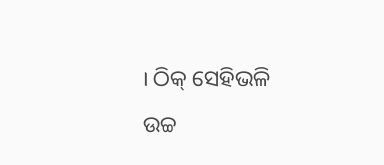। ଠିକ୍‍ ସେହିଭଳି ଉଚ୍ଚ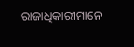ରାଜାଧିକାରୀମାନେ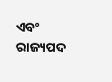ଏବଂ ରାଜ୍ୟପଦ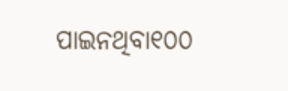ପାଇନଥିବା୧୦୦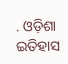. ଓଡ଼ିଶା ଇତିହାସ